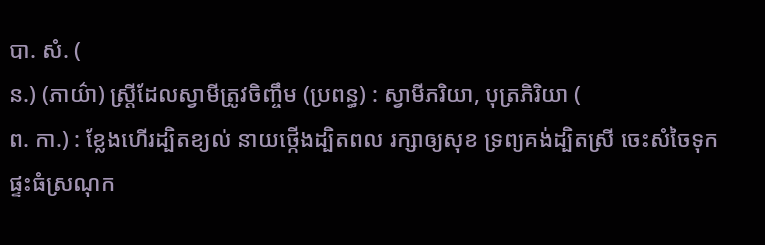បា. សំ. (
ន.) (ភាយ៌ា) ស្ត្រីដែលស្វាមីត្រូវចិញ្ចឹម (ប្រពន្ធ) : ស្វាមីភរិយា, បុត្រភិរិយា (
ព. កា.) : ខ្លែងហើរដ្បិតខ្យល់ នាយថ្កើងដ្បិតពល រក្សាឲ្យសុខ ទ្រព្យគង់ដ្បិតស្រី ចេះសំចៃទុក ផ្ទះធំស្រណុក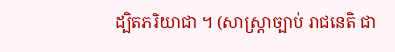ដ្បិតភរិយាជា ។ (សាស្ត្រាច្បាប់ រាជនេតិ ជា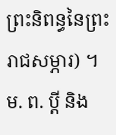ព្រះនិពន្ធនៃព្រះរាជសម្ភារ) ។
ម. ព. ប្ដី និង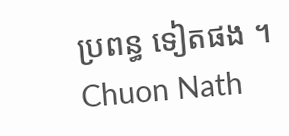ប្រពន្ធ ទៀតផង ។
Chuon Nath